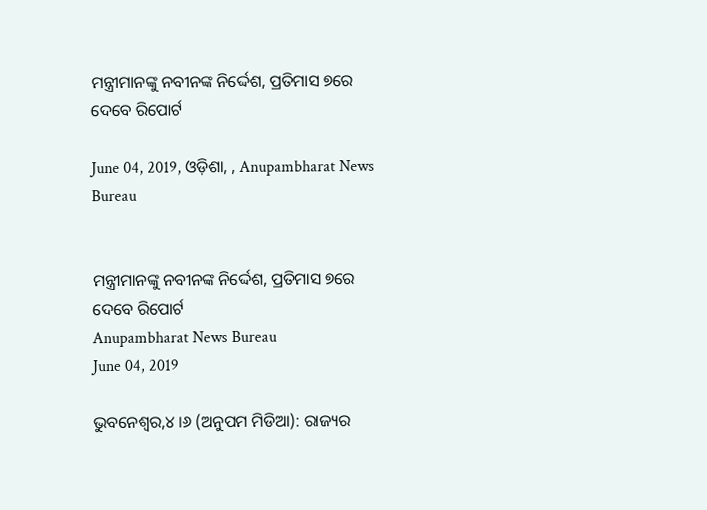ମନ୍ତ୍ରୀମାନଙ୍କୁ ନବୀନଙ୍କ ନିର୍ଦ୍ଦେଶ, ପ୍ରତିମାସ ୭ରେ ଦେବେ ରିପୋର୍ଟ

June 04, 2019, ଓଡ଼ିଶା, , Anupambharat News Bureau


ମନ୍ତ୍ରୀମାନଙ୍କୁ ନବୀନଙ୍କ ନିର୍ଦ୍ଦେଶ, ପ୍ରତିମାସ ୭ରେ ଦେବେ ରିପୋର୍ଟ
Anupambharat News Bureau
June 04, 2019

ଭୁବନେଶ୍ୱର,୪ ।୬ (ଅନୁପମ ମିଡିଆ): ରାଜ୍ୟର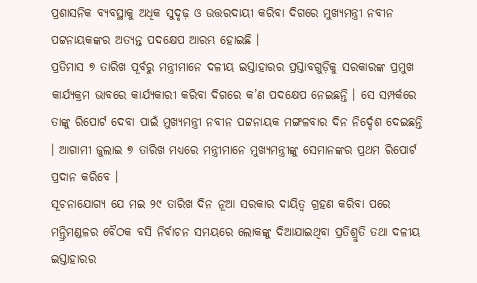ପ୍ରଶାସନିକ ବ୍ୟବସ୍ଥାକୁ ଅଧିକ ସୁଦୃଢ଼ ଓ ଉତ୍ତରଦାୟୀ କରିବା ଦିଗରେ ମୁଖ୍ୟମନ୍ତ୍ରୀ ନବୀନ ପଟ୍ଟନାୟକଙ୍କର ଅତ୍ୟନ୍ତ ପଦକ୍ଷେପ ଆରମ୍ଭ ହୋଇଛି ।
ପ୍ରତିମାସ ୭ ତାରିଖ ପୂର୍ବରୁ ମନ୍ତ୍ରୀମାନେ ଦଳୀୟ ଇସ୍ତାହାରର ପ୍ରସ୍ତାବଗୁଡ଼ିକୁ ସରକାରଙ୍କ ପ୍ରମୁଖ କାର୍ଯ୍ୟକ୍ରମ ଭାବରେ କାର୍ଯ୍ୟକାରୀ କରିବା ଦିଗରେ କ’ଣ ପଦକ୍ଷେପ ନେଇଛନ୍ତି । ସେ ସମ୍ପର୍କରେ ତାଙ୍କୁ ରିପୋର୍ଟ ଦେବା ପାଇଁ ମୁଖ୍ୟମନ୍ତ୍ରୀ ନବୀନ ପଟ୍ଟନାୟକ ମଙ୍ଗଳବାର ଦିନ ନିର୍ଦ୍ଦେଶ ଦେଇଛନ୍ତି । ଆଗାମୀ ଜୁଲାଇ ୭ ତାରିଖ ମଧ୍ୟରେ ମନ୍ତ୍ରୀମାନେ ମୁଖ୍ୟମନ୍ତ୍ରୀଙ୍କୁ ସେମାନଙ୍କର ପ୍ରଥମ ରିପୋର୍ଟ ପ୍ରଦାନ କରିବେ ।
ସୂଚନାଯୋଗ୍ୟ ଯେ ମଇ ୨୯ ତାରିଖ ଦିନ ନୂଆ ସରକାର ଦାୟିତ୍ୱ ଗ୍ରହଣ କରିବା ପରେ ମନ୍ତ୍ରିମଣ୍ଡଳର ବୈଠକ ବସି ନିର୍ବାଚନ ସମୟରେ ଲୋକଙ୍କୁ ଦିଆଯାଇଥିବା ପ୍ରତିଶ୍ରୁତି ତଥା ଦଳୀୟ ଇସ୍ତାହାରର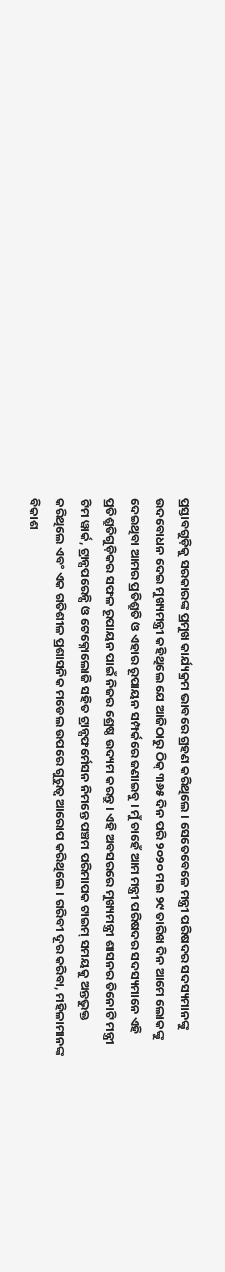ପ୍ରସ୍ତାବଗୁଡ଼ିକୁ ସରକାରଙ୍କ ପ୍ରମୁଖ କାର୍ଯ୍ୟକ୍ରମ ଭାବରେ ଗ୍ରହଣ କରିଥିଲେ । ସେତେବେଳେ ମନ୍ତ୍ରୀ ପରିଷଦର ସଦସ୍ୟମାନଙ୍କୁ ଉଦବୋଧନ ଦେଇ ମୁଖ୍ୟମନ୍ତ୍ରୀ କହିଥିଲେ ଯେ ଆଜିଠାରୁ ଠିକ୍‌ ୩୬୫ ଦିନ ପରି ୨୦୨୦ ମଇ ୨୯ ତାରିଖ ଦିନ ଆମେ ଲୋକଙ୍କୁ ଦେଇଥିବା ଆମର ପ୍ରତିଶ୍ରୁତି ଓ ଏହାର ରୂପାୟନ ସମ୍ପର୍କରେ ଜଣାଇବୁ । ମୁଁ ଚାହେଁ ଆମ ମନ୍ତ୍ରୀ ପରିଷଦର ସଦସ୍ୟମାନେ ଏହି ପ୍ରତିଶ୍ରୁତିଗୁଡ଼ିକର ସଫଳ ରୂପାୟନ ପାଇଁ ନିଜର ଶ୍ରେଷ୍ଠ ଉଦ୍ୟମ କରନ୍ତୁ । ଏହି ଅବସରରେ ମୁଖ୍ୟମନ୍ତ୍ରୀ ଶାସନର ତିନୋଟି ମନ୍ତ୍ରୀ ଟିମ ୱାର୍କ, ଟ୍ରାନ୍ସପରେନ୍ସି ଓ ଟେକ୍ନୋଲୋଜି ସହିତ ଟ୍ରାନ୍ସଫର୍ମେସନ ନିମନ୍ତେ ପଞ୍ଚମ ପରିମାପକ ଟାଇମ୍‌ ସମୟକୁ ଅନ୍ତଭୁକ୍ତ କରିଥିଲେ ଏବଂ ଏକ ଗତିଶୀଳ ପ୍ରଶାସନିକ ମଡେଲ ଉପରେ ଗୁରୁତ୍ୱ ଆରୋପ କରିଥିଲେ । ଗରିବୀ ଦୂର କରିବା, ମହିଳାମାନଙ୍କ ବିକାଶ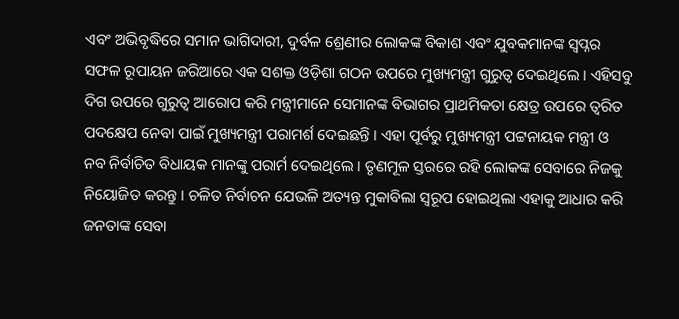ଏବଂ ଅଭିବୃଦ୍ଧିରେ ସମାନ ଭାଗିଦାରୀ, ଦୁର୍ବଳ ଶ୍ରେଣୀର ଲୋକଙ୍କ ବିକାଶ ଏବଂ ଯୁବକମାନଙ୍କ ସ୍ୱପ୍ନର ସଫଳ ରୂପାୟନ ଜରିଆରେ ଏକ ସଶକ୍ତ ଓଡ଼ିଶା ଗଠନ ଉପରେ ମୁଖ୍ୟମନ୍ତ୍ରୀ ଗୁରୁତ୍ୱ ଦେଇଥିଲେ । ଏହିସବୁ ଦିଗ ଉପରେ ଗୁରୁତ୍ୱ ଆରୋପ କରି ମନ୍ତ୍ରୀମାନେ ସେମାନଙ୍କ ବିଭାଗର ପ୍ରାଥମିକତା କ୍ଷେତ୍ର ଉପରେ ତ୍ୱରିତ ପଦକ୍ଷେପ ନେବା ପାଇଁ ମୁଖ୍ୟମନ୍ତ୍ରୀ ପରାମର୍ଶ ଦେଇଛନ୍ତି । ଏହା ପୂର୍ବରୁ ମୁଖ୍ୟମନ୍ତ୍ରୀ ପଟ୍ଟନାୟକ ମନ୍ତ୍ରୀ ଓ ନବ ନିର୍ବାଚିତ ବିଧାୟକ ମାନଙ୍କୁ ପରାର୍ମ ଦେଇଥିଲେ । ତୃଣମୂଳ ସ୍ତରରେ ରହି ଲୋକଙ୍କ ସେବାରେ ନିଜକୁ ନିୟୋଜିତ କରନ୍ତୁ । ଚଳିତ ନିର୍ବାଚନ ଯେଭଳି ଅତ୍ୟନ୍ତ ମୁକାବିଲା ସ୍ୱରୂପ ହୋଇଥିଲା ଏହାକୁ ଆଧାର କରି ଜନତାଙ୍କ ସେବା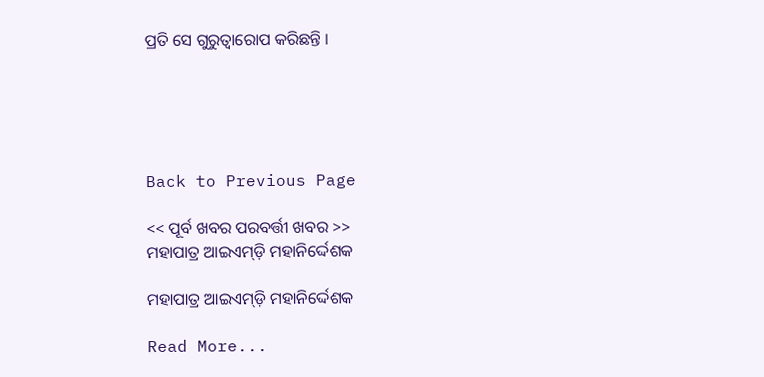ପ୍ରତି ସେ ଗୁରୁତ୍ୱାରୋପ କରିଛନ୍ତି ।





Back to Previous Page

<< ପୂର୍ବ ଖବର ପରବର୍ତ୍ତୀ ଖବର >>
ମହାପାତ୍ର ଆଇଏମ୍‌ଡ଼ି ମହାନିର୍ଦ୍ଦେଶକ

ମହାପାତ୍ର ଆଇଏମ୍‌ଡ଼ି ମହାନିର୍ଦ୍ଦେଶକ

Read More...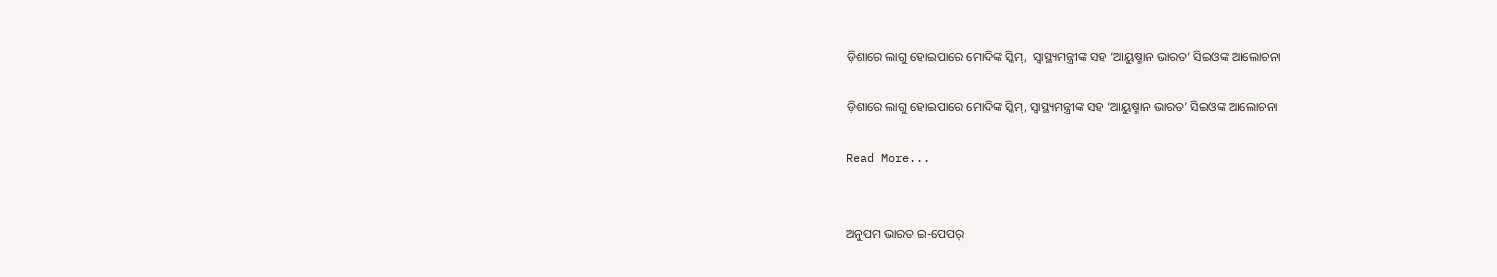ଡ଼ିଶାରେ ଲାଗୁ ହୋଇପାରେ ମୋଦିଙ୍କ ସ୍କିମ୍‌,  ସ୍ୱାସ୍ଥ୍ୟମନ୍ତ୍ରୀଙ୍କ ସହ ‘ଆୟୁଷ୍ମାନ ଭାରତ’ ସିଇଓଙ୍କ ଆଲୋଚନା

ଡ଼ିଶାରେ ଲାଗୁ ହୋଇପାରେ ମୋଦିଙ୍କ ସ୍କିମ୍‌, ସ୍ୱାସ୍ଥ୍ୟମନ୍ତ୍ରୀଙ୍କ ସହ ‘ଆୟୁଷ୍ମାନ ଭାରତ’ ସିଇଓଙ୍କ ଆଲୋଚନା

Read More...


ଅନୁପମ ଭାରତ ଇ-ପେପର୍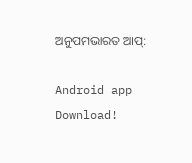ଅନୁପମଭାରତ ଆପ୍:

Android app Download!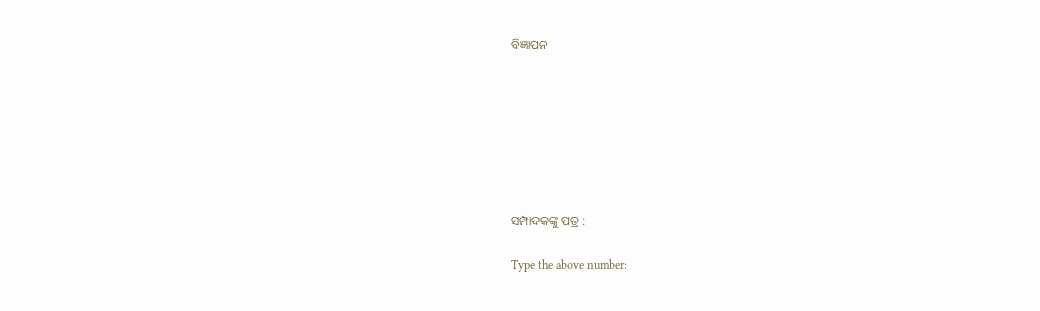ବିଜ୍ଞାପନ







ସମ୍ପାଦକଙ୍କୁ ପତ୍ର :

Type the above number: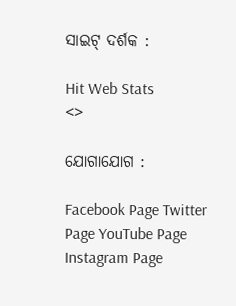ସାଇଟ୍ ଦର୍ଶକ :

Hit Web Stats
<>

ଯୋଗାଯୋଗ :

Facebook Page Twitter Page YouTube Page Instagram Page